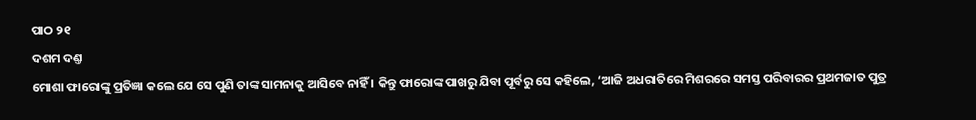ପାଠ ୨୧
ଦଶମ ଦଣ୍ତ
ମୋଶା ଫାରୋଙ୍କୁ ପ୍ରତିଜ୍ଞା କଲେ ଯେ ସେ ପୁଣି ତାଙ୍କ ସାମନାକୁ ଆସିବେ ନାହିଁ । କିନ୍ତୁ ଫାରୋଙ୍କ ପାଖରୁ ଯିବା ପୂର୍ବରୁ ସେ କହିଲେ, ‘ଆଜି ଅଧରାତିରେ ମିଶରରେ ସମସ୍ତ ପରିବାରର ପ୍ରଥମଜାତ ପୁତ୍ର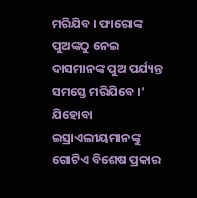ମରିଯିବ । ଫାରୋଙ୍କ ପୁଅଙ୍କଠୁ ନେଇ ଦାସମାନଙ୍କ ପୁଅ ପର୍ଯ୍ୟନ୍ତ ସମସ୍ତେ ମରିଯିବେ ।’
ଯିହୋବା ଇସ୍ରାଏଲୀୟମାନଙ୍କୁ ଗୋଟିଏ ବିଶେଷ ପ୍ରକାର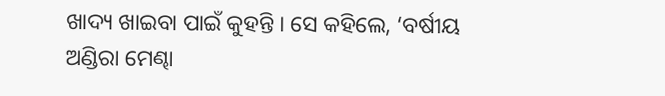ଖାଦ୍ୟ ଖାଇବା ପାଇଁ କୁହନ୍ତି । ସେ କହିଲେ, ‘ବର୍ଷୀୟ ଅଣ୍ଡିରା ମେଣ୍ଢା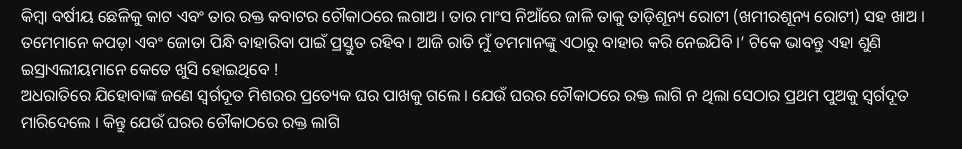କିମ୍ବା ବର୍ଷୀୟ ଛେଳିକୁ କାଟ ଏବଂ ତାର ରକ୍ତ କବାଟର ଚୌକାଠରେ ଲଗାଅ । ତାର ମାଂସ ନିଆଁରେ ଜାଳି ତାକୁ ତାଡ଼ିଶୂନ୍ୟ ରୋଟୀ (ଖମୀରଶୂନ୍ୟ ରୋଟୀ) ସହ ଖାଅ । ତମେମାନେ କପଡ଼ା ଏବଂ ଜୋତା ପିନ୍ଧି ବାହାରିବା ପାଇଁ ପ୍ରସ୍ତୁତ ରହିବ । ଆଜି ରାତି ମୁଁ ତମମାନଙ୍କୁ ଏଠାରୁ ବାହାର କରି ନେଇଯିବି ।’ ଟିକେ ଭାବନ୍ତୁ ଏହା ଶୁଣି ଇସ୍ରାଏଲୀୟମାନେ କେତେ ଖୁସି ହୋଇଥିବେ !
ଅଧରାତିରେ ଯିହୋବାଙ୍କ ଜଣେ ସ୍ୱର୍ଗଦୂତ ମିଶରର ପ୍ରତ୍ୟେକ ଘର ପାଖକୁ ଗଲେ । ଯେଉଁ ଘରର ଚୌକାଠରେ ରକ୍ତ ଲାଗି ନ ଥିଲା ସେଠାର ପ୍ରଥମ ପୁଅକୁ ସ୍ୱର୍ଗଦୂତ ମାରିଦେଲେ । କିନ୍ତୁ ଯେଉଁ ଘରର ଚୌକାଠରେ ରକ୍ତ ଲାଗି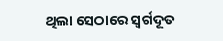ଥିଲା ସେଠାରେ ସ୍ୱର୍ଗଦୂତ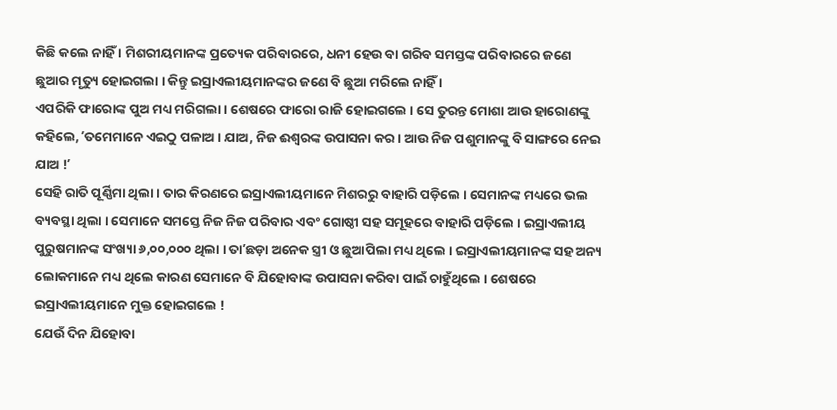କିଛି କଲେ ନାହିଁ । ମିଶରୀୟମାନଙ୍କ ପ୍ରତ୍ୟେକ ପରିବାରରେ, ଧନୀ ହେଉ ବା ଗରିବ ସମସ୍ତଙ୍କ ପରିବାରରେ ଜଣେ ଛୁଆର ମୃତ୍ୟୁ ହୋଇଗଲା । କିନ୍ତୁ ଇସ୍ରାଏଲୀୟମାନଙ୍କର ଜଣେ ବି ଛୁଆ ମରିଲେ ନାହିଁ ।
ଏପରିକି ଫାରୋଙ୍କ ପୁଅ ମଧ୍ୟ ମରିଗଲା । ଶେଷରେ ଫାରୋ ରାଜି ହୋଇଗଲେ । ସେ ତୁରନ୍ତ ମୋଶା ଆଉ ହାରୋଣଙ୍କୁ କହିଲେ, ʼତମେମାନେ ଏଇଠୁ ପଳାଅ । ଯାଅ, ନିଜ ଈଶ୍ୱରଙ୍କ ଉପାସନା କର । ଆଉ ନିଜ ପଶୁମାନଙ୍କୁ ବି ସାଙ୍ଗରେ ନେଇ ଯାଅ !ʼ
ସେହି ରାତି ପୂର୍ଣ୍ଣିମା ଥିଲା । ତାର କିରଣରେ ଇସ୍ରାଏଲୀୟମାନେ ମିଶରରୁ ବାହାରି ପଡ଼ିଲେ । ସେମାନଙ୍କ ମଧ୍ୟରେ ଭଲ ବ୍ୟବସ୍ଥା ଥିଲା । ସେମାନେ ସମସ୍ତେ ନିଜ ନିଜ ପରିବାର ଏବଂ ଗୋଷ୍ଠୀ ସହ ସମୂହରେ ବାହାରି ପଡ଼ିଲେ । ଇସ୍ରାଏଲୀୟ ପୁରୁଷମାନଙ୍କ ସଂଖ୍ୟା ୬,୦୦,୦୦୦ ଥିଲା । ତାʼଛଡ଼ା ଅନେକ ସ୍ତ୍ରୀ ଓ ଛୁଆପିଲା ମଧ୍ୟ ଥିଲେ । ଇସ୍ରାଏଲୀୟମାନଙ୍କ ସହ ଅନ୍ୟ ଲୋକମାନେ ମଧ୍ୟ ଥିଲେ କାରଣ ସେମାନେ ବି ଯିହୋବାଙ୍କ ଉପାସନା କରିବା ପାଇଁ ଚାହୁଁଥିଲେ । ଶେଷରେ ଇସ୍ରାଏଲୀୟମାନେ ମୁକ୍ତ ହୋଇଗଲେ !
ଯେଉଁ ଦିନ ଯିହୋବା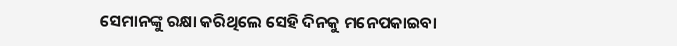ସେମାନଙ୍କୁ ରକ୍ଷା କରିଥିଲେ ସେହି ଦିନକୁ ମନେପକାଇବା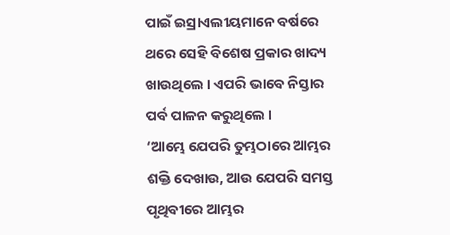ପାଇଁ ଇସ୍ରାଏଲୀୟମାନେ ବର୍ଷରେ ଥରେ ସେହି ବିଶେଷ ପ୍ରକାର ଖାଦ୍ୟ ଖାଉଥିଲେ । ଏପରି ଭାବେ ନିସ୍ତାର ପର୍ବ ପାଳନ କରୁଥିଲେ ।
‘ଆମ୍ଭେ ଯେପରି ତୁମ୍ଭଠାରେ ଆମ୍ଭର ଶକ୍ତି ଦେଖାଉ, ଆଉ ଯେପରି ସମସ୍ତ ପୃଥିବୀରେ ଆମ୍ଭର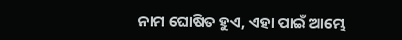ନାମ ଘୋଷିତ ହୁଏ, ଏହା ପାଇଁ ଆମ୍ଭେ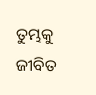ତୁମ୍ଭକୁ ଜୀବିତ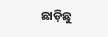ଛାଡ଼ିଛୁ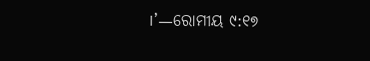।’—ରୋମୀୟ ୯:୧୭